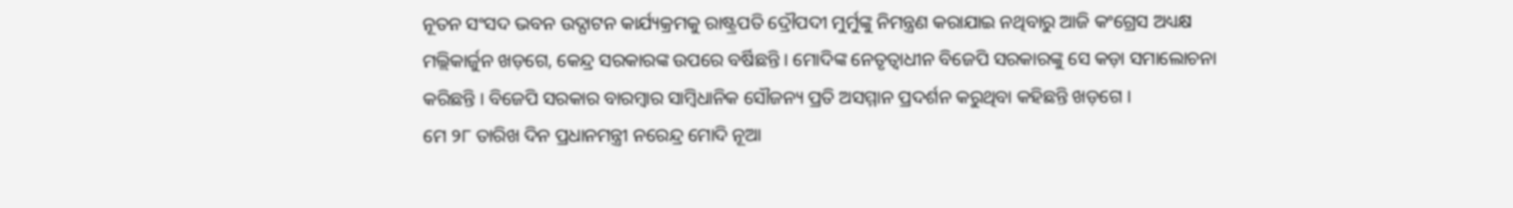ନୂତନ ସଂସଦ ଭବନ ଉଦ୍ଘାଟନ କାର୍ଯ୍ୟକ୍ରମକୁ ରାଷ୍ଟ୍ରପତି ଦ୍ରୌପଦୀ ମୁର୍ମୁଙ୍କୁ ନିମନ୍ତ୍ରଣ କରାଯାଇ ନଥିବାରୁ ଆଜି କଂଗ୍ରେସ ଅଧ୍ୟକ୍ଷ ମଲ୍ଲିକାର୍ଜୁନ ଖଡ଼ଗେ, କେନ୍ଦ୍ର ସରକାରଙ୍କ ଉପରେ ବର୍ଷିଛନ୍ତି । ମୋଦିଙ୍କ ନେତୃତ୍ୱାଧୀନ ବିଜେପି ସରକାରଙ୍କୁ ସେ କଡ଼ା ସମାଲୋଚନା କରିଛନ୍ତି । ବିଜେପି ସରକାର ବାରମ୍ବାର ସାମ୍ବିଧାନିକ ସୌଜନ୍ୟ ପ୍ରତି ଅସମ୍ମାନ ପ୍ରଦର୍ଶନ କରୁଥିବା କହିଛନ୍ତି ଖଡ଼ଗେ ।
ମେ ୨୮ ତାରିଖ ଦିନ ପ୍ରଧାନମନ୍ତ୍ରୀ ନରେନ୍ଦ୍ର ମୋଦି ନୂଆ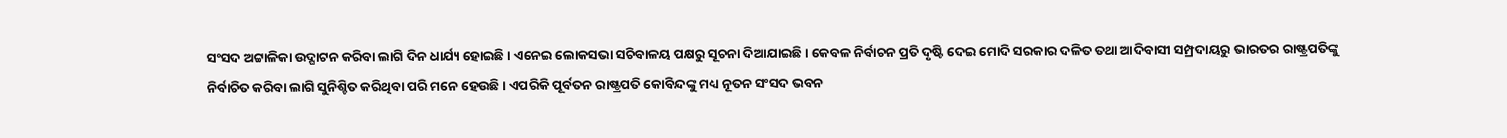ସଂସଦ ଅଟ୍ଟାଳିକା ଉଦ୍ଘାଟନ କରିବା ଲାଗି ଦିନ ଧାର୍ଯ୍ୟ ହୋଇଛି । ଏନେଇ ଲୋକସଭା ସଚିବାଳୟ ପକ୍ଷରୁ ସୂଚନା ଦିଆଯାଇଛି । କେବଳ ନିର୍ବାଚନ ପ୍ରତି ଦୃଷ୍ଟି ଦେଇ ମୋଦି ସରକାର ଦଳିତ ତଥା ଆଦିବାସୀ ସମ୍ପ୍ରଦାୟରୁ ଭାରତର ରାଷ୍ଟ୍ରପତିଙ୍କୁ ନିର୍ବାଚିତ କରିବା ଲାଗି ସୁନିଶ୍ଚିତ କରିଥିବା ପରି ମନେ ହେଉଛି । ଏପରିକି ପୂର୍ବତନ ରାଷ୍ଟ୍ରପତି କୋବିନ୍ଦଙ୍କୁ ମଧ୍ୟ ନୂତନ ସଂସଦ ଭବନ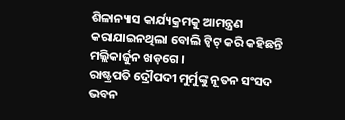ଶିଳାନ୍ୟାସ କାର୍ଯ୍ୟକ୍ରମକୁ ଆମନ୍ତ୍ରଣ କରାଯାଇନଥିଲା ବୋଲି ଟ୍ୱିଟ୍ କରି କହିଛନ୍ତି ମଲ୍ଲିକାର୍ଜୁନ ଖଡ଼ଗେ ।
ରାଷ୍ଟ୍ରପତି ଦ୍ରୌପଦୀ ମୁର୍ମୁଙ୍କୁ ନୂତନ ସଂସଦ ଭବନ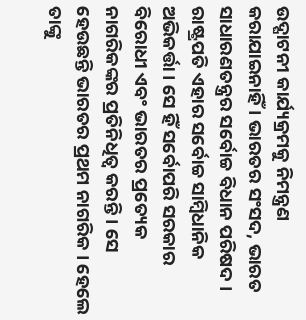ଉଦ୍ଘାଟନୀ କାର୍ଯ୍ୟକ୍ରମକୁ ନିମନ୍ତ୍ରଣ କରାଯାଇନାହିଁ । ଭାରତର ସଂସଦ, ଭାରତ ସାଧାରଣତନ୍ତ୍ରର ସର୍ବୋଚ୍ଚ ବିଧାନ ପରିଷଦ । ରାଷ୍ଟ୍ରପତି ଏହାର ସର୍ବୋଚ୍ଚ ସାମ୍ବିଧାନିକ ଅଭିକର୍ତ୍ତା । ସେ ହିଁ ସର୍ବୋପରି ସରକାର ବିରୋଧୀ ଏବଂ ଭାରତର ପ୍ରତ୍ୟେକ ନାଗରିକଙ୍କର ପ୍ରତିନିଧିତ୍ୱ କରନ୍ତି । ସେ ହେଉଛନ୍ତି ଭାରତର ପ୍ରଥମ ନାଗରିକ । ହେଲେ ତାଙ୍କୁ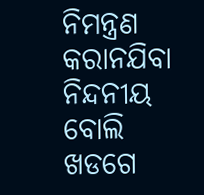ନିମନ୍ତ୍ରଣ କରାନଯିବା ନିନ୍ଦନୀୟ ବୋଲି ଖଡଗେ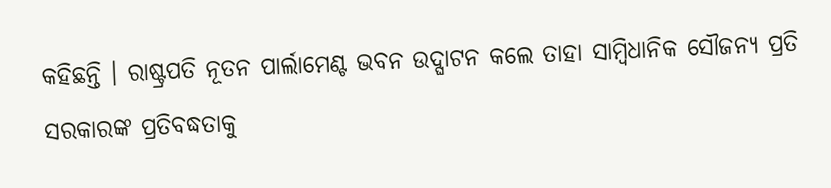କହିଛନ୍ତି । ରାଷ୍ଟ୍ରପତି ନୂତନ ପାର୍ଲାମେଣ୍ଟ ଭବନ ଉଦ୍ଘାଟନ କଲେ ତାହା ସାମ୍ବିଧାନିକ ସୌଜନ୍ୟ ପ୍ରତି ସରକାରଙ୍କ ପ୍ରତିବଦ୍ଧତାକୁ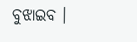ବୁଝାଇବ ।